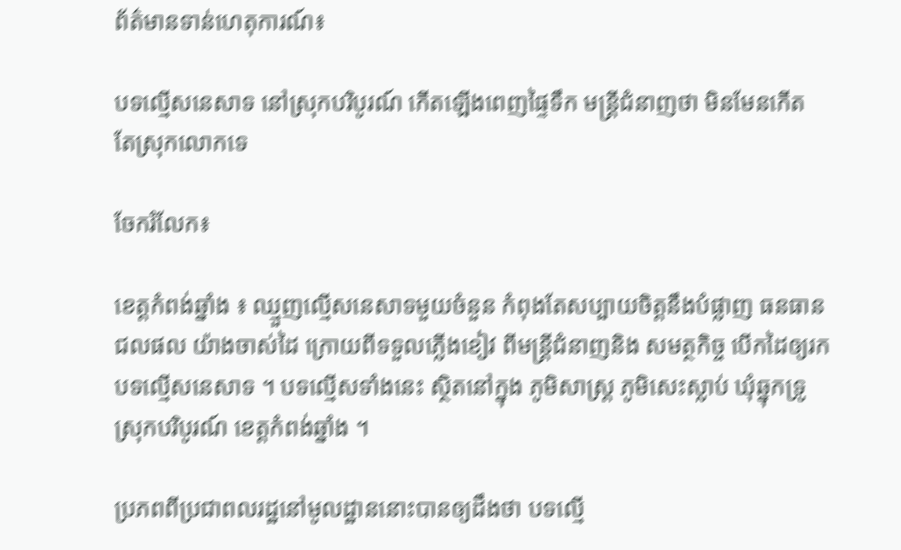ព័ត៌មានទាន់ហេតុការណ៍៖

បទល្មើសនេសាទ នៅស្រុកបរិបូរណ៍ កើតឡើងពេញផ្ទៃទឹក មន្រ្តីជំនាញថា មិនមែនកើត តែស្រុកលោកទេ

ចែករំលែក៖

ខេត្តកំពង់ឆ្នាំង ៖ ឈ្មួញល្មើសនេសាទមួយចំនួន កំពុងតែសប្បាយចិត្តនឹងបំផ្លាញ ធនធានជលផល យ៉ាងចាស់ដៃ ក្រោយពីទទួលភ្លើងខៀវ ពីមន្រ្តីជំនាញនិង សមត្ថកិច្ច បើកដៃឲ្យរកបទល្មើសនេសាទ ។ បទល្មើសទាំងនេះ ស្ថិតនៅក្នុង ភូមិសាស្រ្ត ភូមិសេះស្លាប់ ឃុំឆ្នុកទ្រូ ស្រុកបរិបូរណ៍ ខេត្តកំពង់ឆ្នាំង ។

ប្រភពពីប្រជាពលរដ្ឋនៅមូលដ្ឋាននោះបានឲ្យដឹងថា បទល្មើ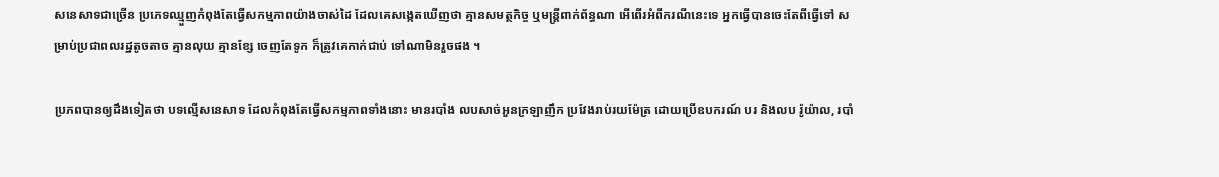សនេសាទជាច្រើន ប្រភេទឈ្មួញកំពុងតែធ្វើសកម្មភាពយ៉ាងចាស់ដៃ ដែលគេសង្កេតឃើញថា គ្មានសមត្ថកិច្ច ឬមន្រ្តីពាក់ព័ន្ធណា អើពើរអំពីករណីនេះទេ អ្នកធ្វើបានចេះតែពីធ្វើទៅ សម្រាប់ប្រជាពលរដ្ឋតូចតាច គ្មានលុយ គ្មានខ្សែ ចេញតែទូក ក៏ត្រូវគេកាក់ជាប់ ទៅណាមិនរួចផង ។

ប្រភពបានឲ្យដឹងទៀតថា បទល្មើសនេសាទ ដែលកំពុងតែធ្វើសកម្មភាពទាំងនោះ មានរបាំង លបសាច់អួនក្រឡាញឹក ប្រវែងរាប់រយម៉ែត្រ ដោយប្រើឧបករណ៍ បរ និងលប រ៉ូយ៉ាល, របាំ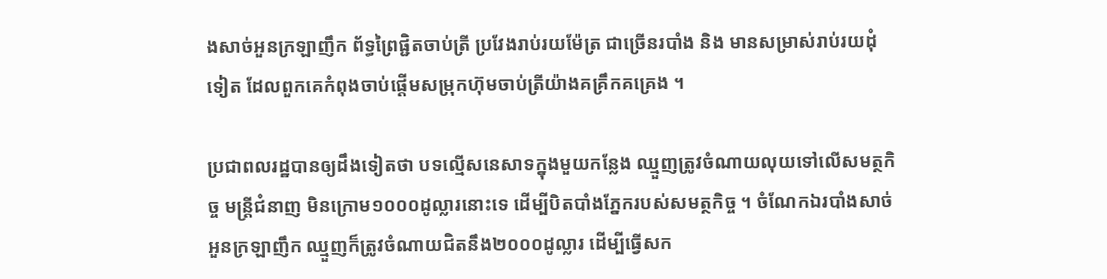ងសាច់អួនក្រឡាញឹក ព័ទ្ធព្រៃផ្ជិតចាប់ត្រី ប្រវែងរាប់រយម៉ែត្រ ជាច្រើនរបាំង និង មានសម្រាស់រាប់រយដុំទៀត ដែលពួកគេកំពុងចាប់ផ្តើមសម្រុកហ៊ុមចាប់ត្រីយ៉ាងគគ្រឹកគគ្រេង ។

ប្រជាពលរដ្ឋបានឲ្យដឹងទៀតថា បទល្មើសនេសាទក្នុងមួយកន្លែង ឈ្មួញត្រូវចំណាយលុយទៅលើសមត្ថកិច្ច មន្រ្តីជំនាញ មិនក្រោម១០០០ដូល្លារនោះទេ ដើម្បីបិតបាំងភ្នែករបស់សមត្ថកិច្ច ។ ចំណែកឯរបាំងសាច់អួនក្រឡាញឹក ឈ្មួញក៏ត្រូវចំណាយជិតនឹង២០០០ដូល្លារ ដើម្បីធ្វើសក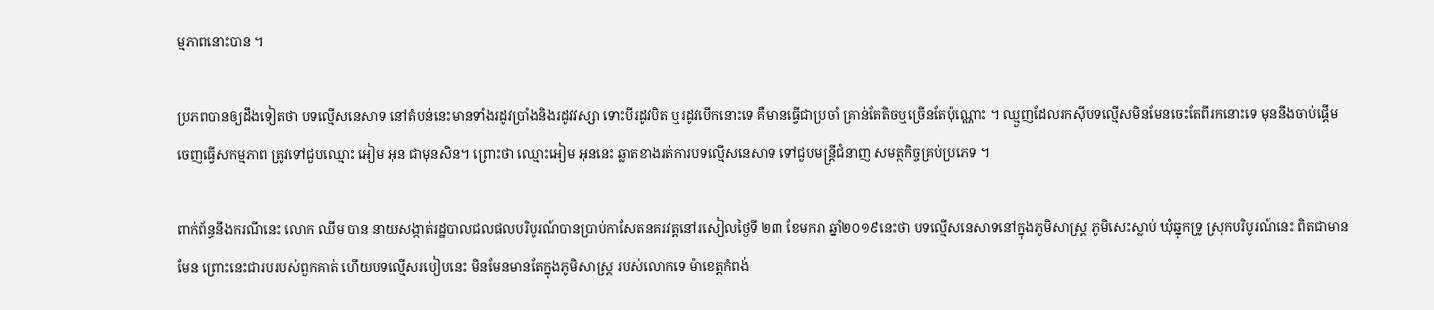ម្មភាពនោះបាន ។

ប្រភពបានឲ្យដឹងទៀតថា បទល្មើសនេសាទ នៅតំបន់នេះមានទាំងរដូវប្រាំងនិងរដូវវស្សា ទោះបីរដូវបិត ឬរដូវបើកនោះទេ គឺមានធ្វើជាប្រចាំ គ្រាន់តែតិចឬច្រើនតែប៉ុណ្ណោះ ។ ឈ្មួញដែលរកស៊ីបទល្មើសមិនមែនចេះតែពីរកនោះទេ មុននឹងចាប់ផ្តើមចេញធ្វើសកម្មភាព ត្រូវទៅជួបឈ្មោះ អៀម អុន ជាមុនសិន។ ព្រោះថា ឈ្មោះអៀម អុននេះ ឆ្លាតខាងរត់ការបទល្មើសនេសាទ ទៅជួបមន្រ្តីជំនាញ សមត្ថកិច្ចគ្រប់ប្រភេទ ។

ពាក់ព័ន្ធនឹងករណីនេះ លោក ឈឹម បាន នាយសង្កាត់រដ្ឋបាលជលផលបរិបូរណ៍បានប្រាប់កាសែតនគរវត្តនៅរសៀលថ្ងៃទី ២៣ ខែមករា ឆ្នាំ២០១៩នេះថា បទល្មើសនេសាទនៅក្នុងភូមិសាស្រ្ត ភូមិសេះស្លាប់ ឃុំឆ្នុកទ្រូ ស្រុកបរិបូរណ៍នេះ ពិតជាមានមែន ព្រោះនេះជារបរបស់ពួកគាត់ ហើយបទល្មើសរបៀបនេះ មិនមែនមានតែក្នុងភូមិសាស្រ្ត របស់លោកទេ ម៉ាខេត្តកំពង់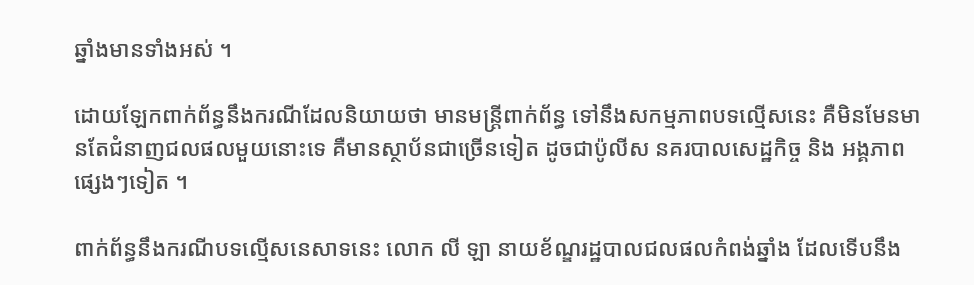ឆ្នាំងមានទាំងអស់ ។

ដោយឡែកពាក់ព័ន្ធនឹងករណីដែលនិយាយថា មានមន្រ្តីពាក់ព័ន្ធ ទៅនឹងសកម្មភាពបទល្មើសនេះ គឺមិនមែនមានតែជំនាញជលផលមួយនោះទេ គឺមានស្ថាប័នជាច្រើនទៀត ដូចជាប៉ូលីស នគរបាលសេដ្ឋកិច្ច និង អង្គភាពផ្សេងៗទៀត ។

ពាក់ព័ន្ធនឹងករណីបទល្មើសនេសាទនេះ លោក លី ឡា នាយខ័ណ្ឌរដ្ឋបាលជលផលកំពង់ឆ្នាំង ដែលទើបនឹង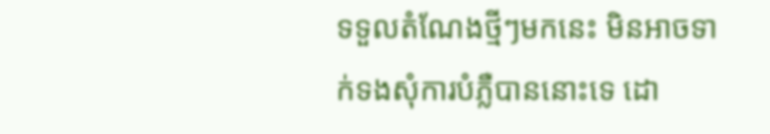ទទួលតំណែងថ្មីៗមកនេះ មិនអាចទាក់ទងសុំការបំភ្លឺបាននោះទេ ដោ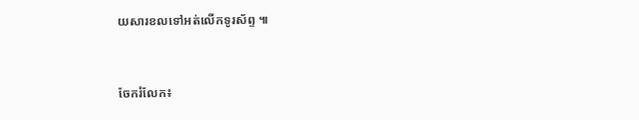យសារខលទៅអត់លើកទូរស័ព្ទ ៕


ចែករំលែក៖